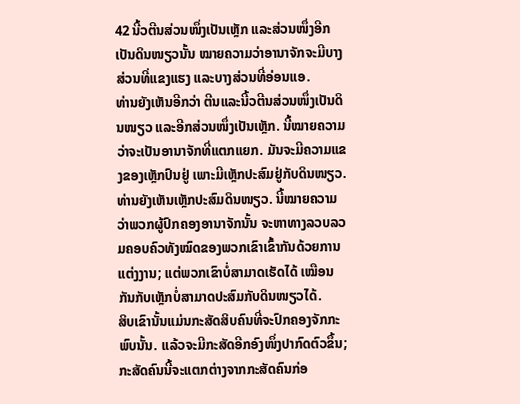42 ນີ້ວຕີນສ່ວນໜຶ່ງເປັນເຫຼັກ ແລະສ່ວນໜຶ່ງອີກເປັນດິນໜຽວນັ້ນ ໝາຍຄວາມວ່າອານາຈັກຈະມີບາງສ່ວນທີ່ແຂງແຮງ ແລະບາງສ່ວນທີ່ອ່ອນແອ.
ທ່ານຍັງເຫັນອີກວ່າ ຕີນແລະນີ້ວຕີນສ່ວນໜຶ່ງເປັນດິນໜຽວ ແລະອີກສ່ວນໜຶ່ງເປັນເຫຼັກ. ນີ້ໝາຍຄວາມວ່າຈະເປັນອານາຈັກທີ່ແຕກແຍກ. ມັນຈະມີຄວາມແຂງຂອງເຫຼັກປົນຢູ່ ເພາະມີເຫຼັກປະສົມຢູ່ກັບດິນໜຽວ.
ທ່ານຍັງເຫັນເຫຼັກປະສົມດິນໜຽວ. ນີ້ໝາຍຄວາມວ່າພວກຜູ້ປົກຄອງອານາຈັກນັ້ນ ຈະຫາທາງລວບລວມຄອບຄົວທັງໝົດຂອງພວກເຂົາເຂົ້າກັນດ້ວຍການແຕ່ງງານ; ແຕ່ພວກເຂົາບໍ່ສາມາດເຮັດໄດ້ ເໝືອນກັນກັບເຫຼັກບໍ່ສາມາດປະສົມກັບດິນໜຽວໄດ້.
ສິບເຂົານັ້ນແມ່ນກະສັດສິບຄົນທີ່ຈະປົກຄອງຈັກກະພົບນັ້ນ. ແລ້ວຈະມີກະສັດອີກອົງໜຶ່ງປາກົດຕົວຂຶ້ນ; ກະສັດຄົນນີ້ຈະແຕກຕ່າງຈາກກະສັດຄົນກ່ອ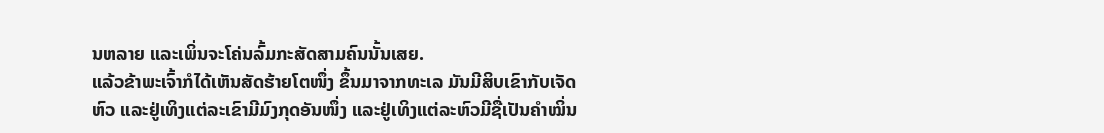ນຫລາຍ ແລະເພິ່ນຈະໂຄ່ນລົ້ມກະສັດສາມຄົນນັ້ນເສຍ.
ແລ້ວຂ້າພະເຈົ້າກໍໄດ້ເຫັນສັດຮ້າຍໂຕໜຶ່ງ ຂຶ້ນມາຈາກທະເລ ມັນມີສິບເຂົາກັບເຈັດຫົວ ແລະຢູ່ເທິງແຕ່ລະເຂົາມີມົງກຸດອັນໜຶ່ງ ແລະຢູ່ເທິງແຕ່ລະຫົວມີຊື່ເປັນຄຳໝິ່ນ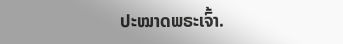ປະໝາດພຣະເຈົ້າ.